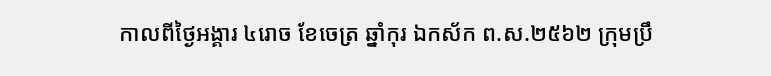កាលពីថ្ងៃអង្គារ ៤រោច ខែចេត្រ ឆ្នាំកុរ ឯកស័ក ព.ស.២៥៦២ ក្រុមប្រឹ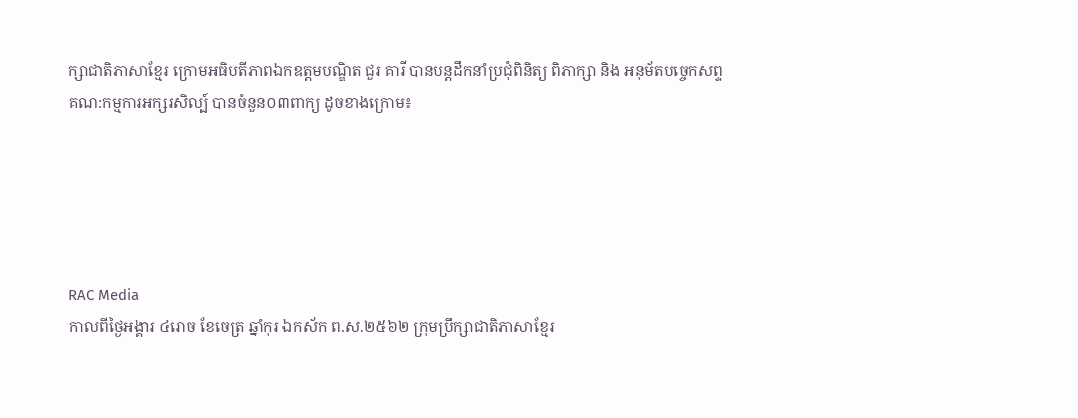ក្សាជាតិភាសាខ្មែរ ក្រោមអធិបតីភាពឯកឧត្តមបណ្ឌិត ជួរ គារី បានបន្តដឹកនាំប្រជុំពិនិត្យ ពិភាក្សា និង អនុម័តបច្ចេកសព្ទគណ:កម្មការអក្សរសិល្ប៍ បានចំនួន០៣ពាក្យ ដូចខាងក្រោម៖





RAC Media
កាលពីថ្ងៃអង្គារ ៤រោច ខែចេត្រ ឆ្នាំកុរ ឯកស័ក ព.ស.២៥៦២ ក្រុមប្រឹក្សាជាតិភាសាខ្មែរ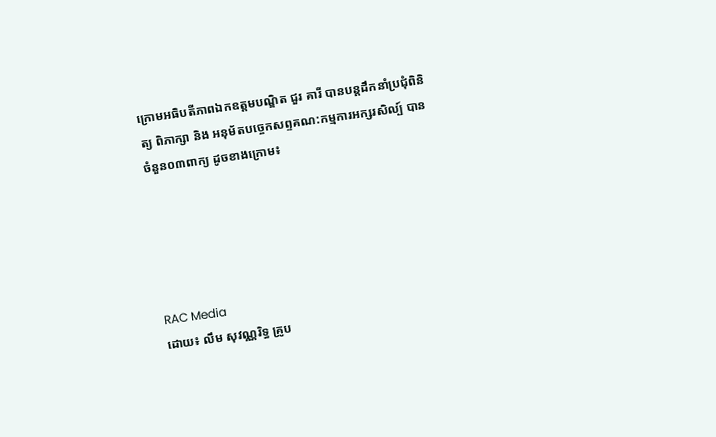ក្រោមអធិបតីភាពឯកឧត្តមបណ្ឌិត ជួរ គារី បានបន្តដឹកនាំប្រជុំពិនិត្យ ពិភាក្សា និង អនុម័តបច្ចេកសព្ទគណ:កម្មការអក្សរសិល្ប៍ បានចំនួន០៣ពាក្យ ដូចខាងក្រោម៖





RAC Media
ដោយ៖ លឹម សុវណ្ណរិទ្ធ គ្រូប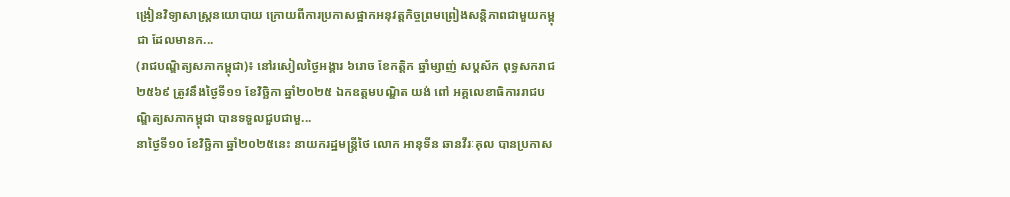ង្រៀនវិទ្យាសាស្ត្រនយោបាយ ក្រោយពីការប្រកាសផ្អាកអនុវត្តកិច្ចព្រមព្រៀងសន្តិភាពជាមួយកម្ពុជា ដែលមានក...
(រាជបណ្ឌិត្យសភាកម្ពុជា)៖ នៅរសៀលថ្ងៃអង្គារ ៦រោច ខែកត្ដិក ឆ្នាំម្សាញ់ សប្ដស័ក ពុទ្ធសករាជ ២៥៦៩ ត្រូវនឹងថ្ងៃទី១១ ខែវិច្ឆិកា ឆ្នាំ២០២៥ ឯកឧត្ដមបណ្ឌិត យង់ ពៅ អគ្គលេខាធិការរាជបណ្ឌិត្យសភាកម្ពុជា បានទទួលជួបជាមួ...
នាថ្ងៃទី១០ ខែវិច្ឆិកា ឆ្នាំ២០២៥នេះ នាយករដ្ឋមន្ត្រីថៃ លោក អានុទីន ឆានវីរៈគុល បានប្រកាស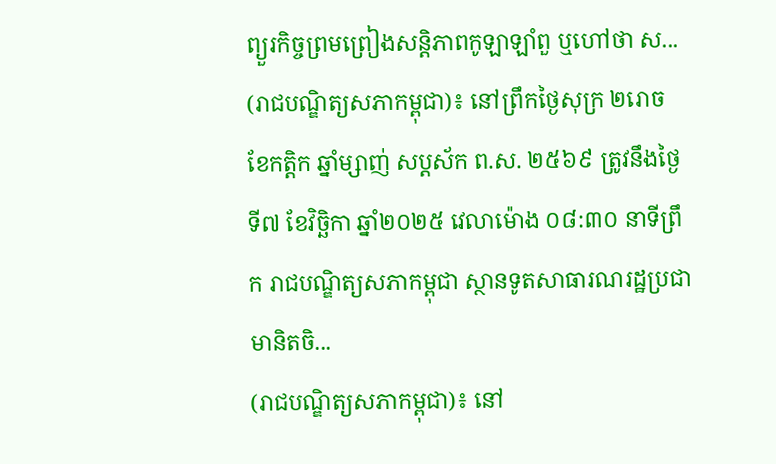ព្យួរកិច្ចព្រមព្រៀងសន្តិភាពកូឡាឡាំពួ ឬហៅថា ស...
(រាជបណ្ឌិត្យសភាកម្ពុជា)៖ នៅព្រឹកថ្ងៃសុក្រ ២រោច ខែកត្ដិក ឆ្នាំម្សាញ់ សប្ដស័ក ព.ស. ២៥៦៩ ត្រូវនឹងថ្ងៃទី៧ ខែវិច្ឆិកា ឆ្នាំ២០២៥ វេលាម៉ោង ០៨:៣០ នាទីព្រឹក រាជបណ្ឌិត្យសភាកម្ពុជា ស្ថានទូតសាធារណរដ្ឋប្រជាមានិតចិ...
(រាជបណ្ឌិត្យសភាកម្ពុជា)៖ នៅ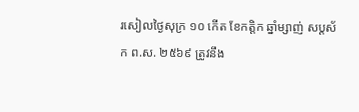រសៀលថ្ងៃសុក្រ ១០ កើត ខែកត្ដិក ឆ្នាំម្សាញ់ សប្ដស័ក ព.ស. ២៥៦៩ ត្រូវនឹង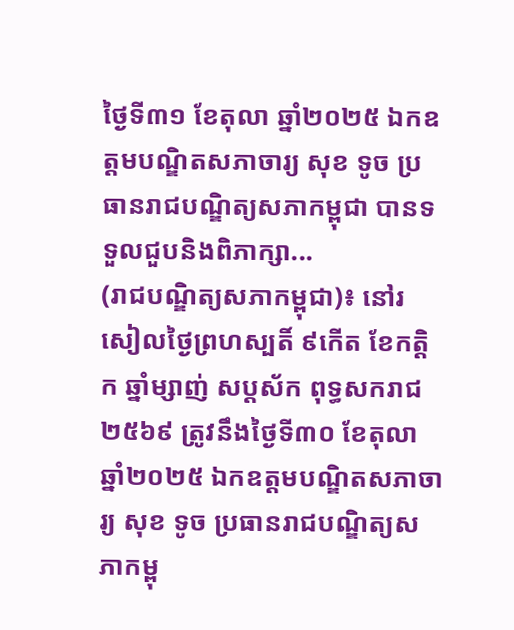ថ្ងៃទី៣១ ខែតុលា ឆ្នាំ២០២៥ ឯកឧត្ដមបណ្ឌិតសភាចារ្យ សុខ ទូច ប្រធានរាជបណ្ឌិត្យសភាកម្ពុជា បានទទួលជួបនិងពិភាក្សា...
(រាជបណ្ឌិត្យសភាកម្ពុជា)៖ នៅរសៀលថ្ងៃព្រហស្បតិ៍ ៩កើត ខែកត្ដិក ឆ្នាំម្សាញ់ សប្ដស័ក ពុទ្ធសករាជ ២៥៦៩ ត្រូវនឹងថ្ងៃទី៣០ ខែតុលា ឆ្នាំ២០២៥ ឯកឧត្ដមបណ្ឌិតសភាចារ្យ សុខ ទូច ប្រធានរាជបណ្ឌិត្យសភាកម្ពុ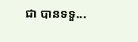ជា បានទទួ...